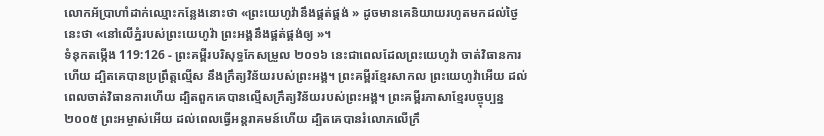លោកអ័ប្រាហាំដាក់ឈ្មោះកន្លែងនោះថា «ព្រះយេហូវ៉ានឹងផ្គត់ផ្គង់ » ដូចមានគេនិយាយរហូតមកដល់ថ្ងៃនេះថា «នៅលើភ្នំរបស់ព្រះយេហូវ៉ា ព្រះអង្គនឹងផ្គត់ផ្គង់ឲ្យ »។
ទំនុកតម្កើង 119:126 - ព្រះគម្ពីរបរិសុទ្ធកែសម្រួល ២០១៦ នេះជាពេលដែលព្រះយេហូវ៉ា ចាត់វិធានការហើយ ដ្បិតគេបានប្រព្រឹត្តល្មើស នឹងក្រឹត្យវិន័យរបស់ព្រះអង្គ។ ព្រះគម្ពីរខ្មែរសាកល ព្រះយេហូវ៉ាអើយ ដល់ពេលចាត់វិធានការហើយ ដ្បិតពួកគេបានល្មើសក្រឹត្យវិន័យរបស់ព្រះអង្គ។ ព្រះគម្ពីរភាសាខ្មែរបច្ចុប្បន្ន ២០០៥ ព្រះអម្ចាស់អើយ ដល់ពេលធ្វើអន្តរាគមន៍ហើយ ដ្បិតគេបានរំលោភលើក្រឹ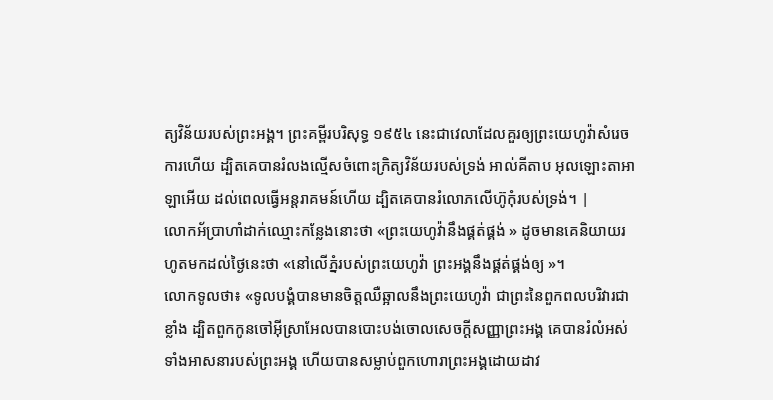ត្យវិន័យរបស់ព្រះអង្គ។ ព្រះគម្ពីរបរិសុទ្ធ ១៩៥៤ នេះជាវេលាដែលគួរឲ្យព្រះយេហូវ៉ាសំរេចការហើយ ដ្បិតគេបានរំលងល្មើសចំពោះក្រិត្យវិន័យរបស់ទ្រង់ អាល់គីតាប អុលឡោះតាអាឡាអើយ ដល់ពេលធ្វើអន្តរាគមន៍ហើយ ដ្បិតគេបានរំលោភលើហ៊ូកុំរបស់ទ្រង់។ |
លោកអ័ប្រាហាំដាក់ឈ្មោះកន្លែងនោះថា «ព្រះយេហូវ៉ានឹងផ្គត់ផ្គង់ » ដូចមានគេនិយាយរហូតមកដល់ថ្ងៃនេះថា «នៅលើភ្នំរបស់ព្រះយេហូវ៉ា ព្រះអង្គនឹងផ្គត់ផ្គង់ឲ្យ »។
លោកទូលថា៖ «ទូលបង្គំបានមានចិត្តឈឺឆ្អាលនឹងព្រះយេហូវ៉ា ជាព្រះនៃពួកពលបរិវារជាខ្លាំង ដ្បិតពួកកូនចៅអ៊ីស្រាអែលបានបោះបង់ចោលសេចក្ដីសញ្ញាព្រះអង្គ គេបានរំលំអស់ទាំងអាសនារបស់ព្រះអង្គ ហើយបានសម្លាប់ពួកហោរាព្រះអង្គដោយដាវ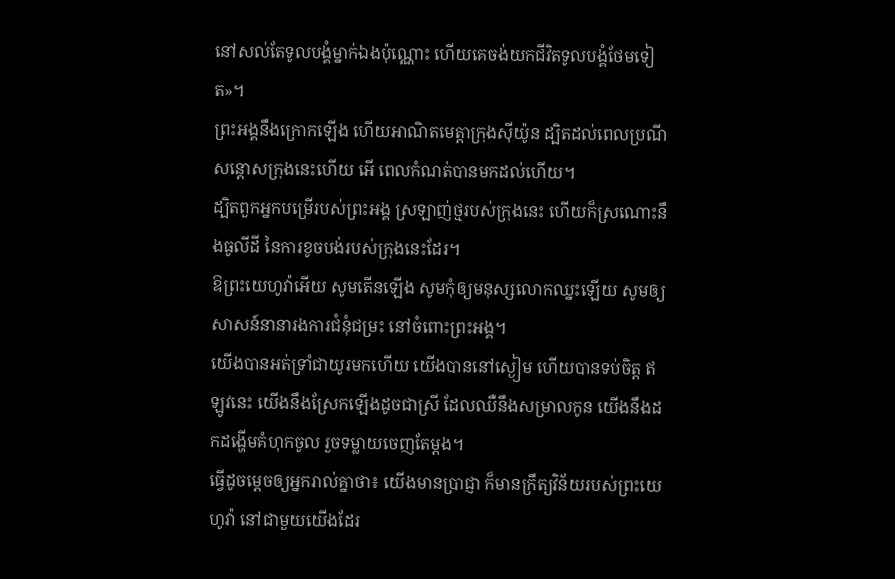នៅសល់តែទូលបង្គំម្នាក់ឯងប៉ុណ្ណោះ ហើយគេចង់យកជីវិតទូលបង្គំថែមទៀត»។
ព្រះអង្គនឹងក្រោកឡើង ហើយអាណិតមេត្តាក្រុងស៊ីយ៉ូន ដ្បិតដល់ពេលប្រណីសន្ដោសក្រុងនេះហើយ អើ ពេលកំណត់បានមកដល់ហើយ។
ដ្បិតពួកអ្នកបម្រើរបស់ព្រះអង្គ ស្រឡាញ់ថ្មរបស់ក្រុងនេះ ហើយក៏ស្រណោះនឹងធូលីដី នៃការខូចបង់របស់ក្រុងនេះដែរ។
ឱព្រះយេហូវ៉ាអើយ សូមតើនឡើង សូមកុំឲ្យមនុស្សលោកឈ្នះឡើយ សូមឲ្យសាសន៍នានារងការជំនុំជម្រះ នៅចំពោះព្រះអង្គ។
យើងបានអត់ទ្រាំជាយូរមកហើយ យើងបាននៅស្ងៀម ហើយបានទប់ចិត្ត ឥឡូវនេះ យើងនឹងស្រែកឡើងដូចជាស្រី ដែលឈឺនឹងសម្រាលកូន យើងនឹងដកដង្ហើមគំហុកចូល រួចទម្លាយចេញតែម្តង។
ធ្វើដូចម្តេចឲ្យអ្នករាល់គ្នាថា៖ យើងមានប្រាជ្ញា ក៏មានក្រឹត្យវិន័យរបស់ព្រះយេហូវ៉ា នៅជាមួយយើងដែរ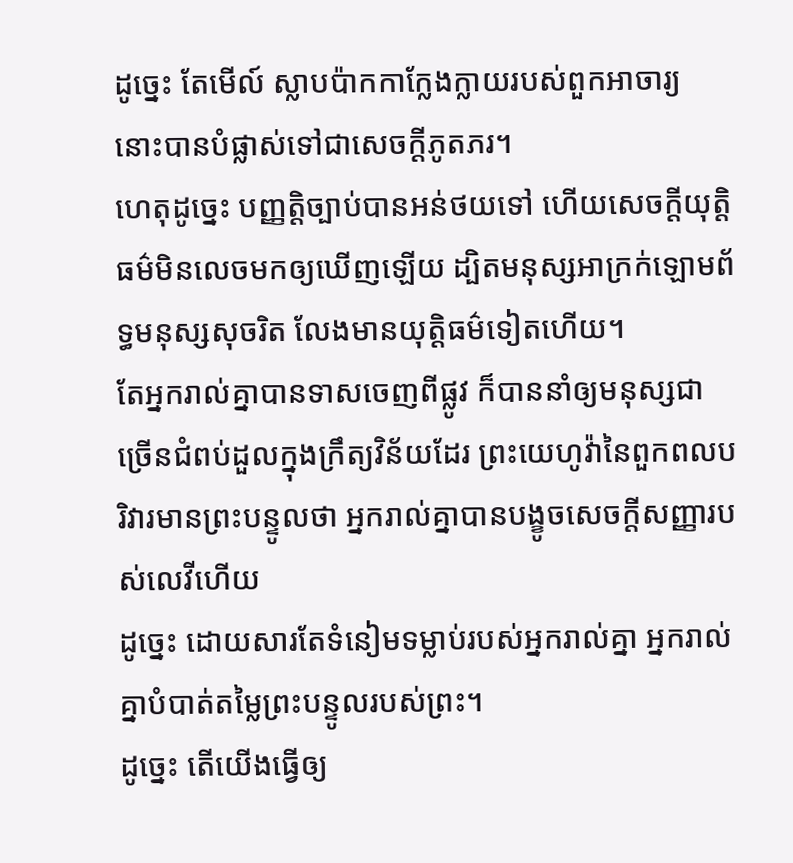ដូច្នេះ តែមើល៍ ស្លាបប៉ាកកាក្លែងក្លាយរបស់ពួកអាចារ្យ នោះបានបំផ្លាស់ទៅជាសេចក្ដីភូតភរ។
ហេតុដូច្នេះ បញ្ញត្តិច្បាប់បានអន់ថយទៅ ហើយសេចក្ដីយុត្តិធម៌មិនលេចមកឲ្យឃើញឡើយ ដ្បិតមនុស្សអាក្រក់ឡោមព័ទ្ធមនុស្សសុចរិត លែងមានយុត្តិធម៌ទៀតហើយ។
តែអ្នករាល់គ្នាបានទាសចេញពីផ្លូវ ក៏បាននាំឲ្យមនុស្សជាច្រើនជំពប់ដួលក្នុងក្រឹត្យវិន័យដែរ ព្រះយេហូវ៉ានៃពួកពលបរិវារមានព្រះបន្ទូលថា អ្នករាល់គ្នាបានបង្ខូចសេចក្ដីសញ្ញារបស់លេវីហើយ
ដូច្នេះ ដោយសារតែទំនៀមទម្លាប់របស់អ្នករាល់គ្នា អ្នករាល់គ្នាបំបាត់តម្លៃព្រះបន្ទូលរបស់ព្រះ។
ដូច្នេះ តើយើងធ្វើឲ្យ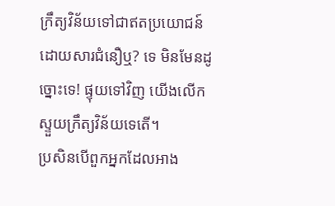ក្រឹត្យវិន័យទៅជាឥតប្រយោជន៍ ដោយសារជំនឿឬ? ទេ មិនមែនដូច្នោះទេ! ផ្ទុយទៅវិញ យើងលើកស្ទួយក្រឹត្យវិន័យទេតើ។
ប្រសិនបើពួកអ្នកដែលអាង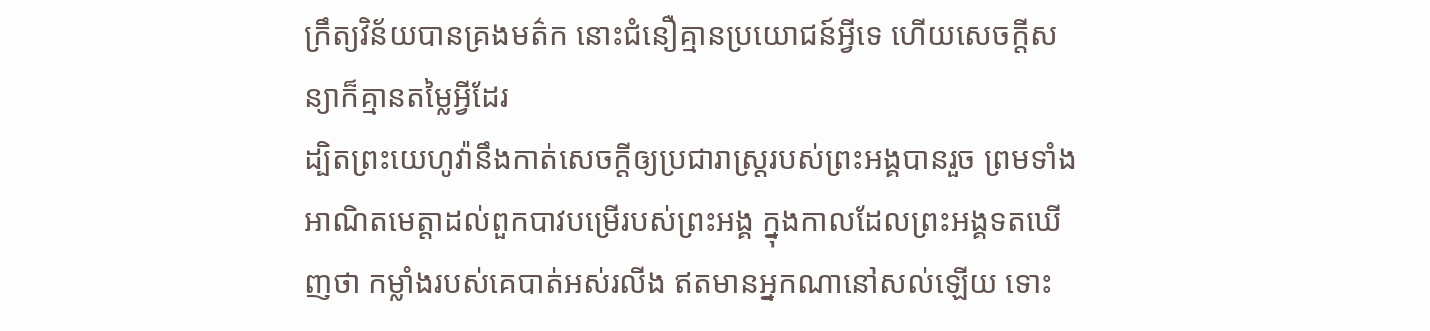ក្រឹត្យវិន័យបានគ្រងមត៌ក នោះជំនឿគ្មានប្រយោជន៍អ្វីទេ ហើយសេចក្តីសន្យាក៏គ្មានតម្លៃអ្វីដែរ
ដ្បិតព្រះយេហូវ៉ានឹងកាត់សេចក្ដីឲ្យប្រជារាស្ត្ររបស់ព្រះអង្គបានរួច ព្រមទាំងអាណិតមេត្តាដល់ពួកបាវបម្រើរបស់ព្រះអង្គ ក្នុងកាលដែលព្រះអង្គទតឃើញថា កម្លាំងរបស់គេបាត់អស់រលីង ឥតមានអ្នកណានៅសល់ឡើយ ទោះ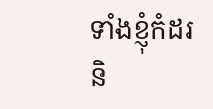ទាំងខ្ញុំកំដរ និ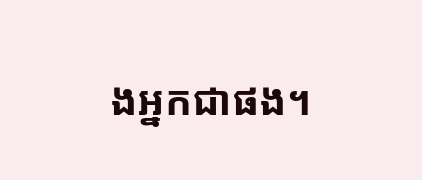ងអ្នកជាផង។